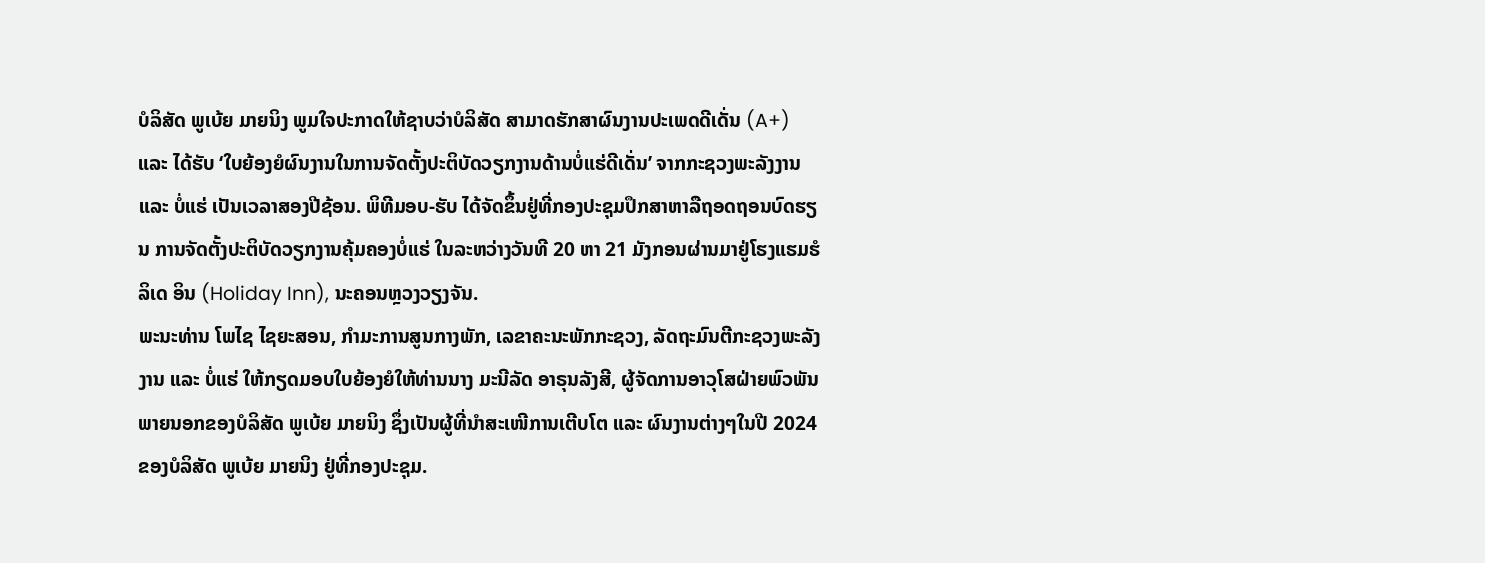ບໍລິສັດ ພູເບ້ຍ ມາຍນິງ ພູມໃຈປະກາດໃຫ້ຊາບວ່າບໍລິສັດ ສາມາດຮັກສາຜົນງານປະເພດດີເດັ່ນ (A+) ແລະ ໄດ້ຮັບ ‘ໃບຍ້ອງຍໍຜົນງານໃນການຈັດຕັ້ງປະຕິບັດວຽກງານດ້ານບໍ່ແຮ່ດີເດັ່ນ’ ຈາກກະຊວງພະລັງງານ ແລະ ບໍ່ແຮ່ ເປັນເວລາສອງປີຊ້ອນ. ພິທີມອບ-ຮັບ ໄດ້ຈັດຂຶ້ນຢູ່ທີ່ກອງປະຊຸມປຶກສາຫາລືຖອດຖອນບົດຮຽນ ການຈັດຕັ້ງປະຕິບັດວຽກງານຄຸ້ມຄອງບໍ່ແຮ່ ໃນລະຫວ່າງວັນທີ 20 ຫາ 21 ມັງກອນຜ່ານມາຢູ່ໂຮງແຮມຮໍລິເດ ອິນ (Holiday Inn), ນະຄອນຫຼວງວຽງຈັນ.
ພະນະທ່ານ ໂພໄຊ ໄຊຍະສອນ, ກໍາມະການສູນກາງພັກ, ເລຂາຄະນະພັກກະຊວງ, ລັດຖະມົນຕີກະຊວງພະລັງງານ ແລະ ບໍ່ແຮ່ ໃຫ້ກຽດມອບໃບຍ້ອງຍໍໃຫ້ທ່ານນາງ ມະນີລັດ ອາຣຸນລັງສີ, ຜູ້ຈັດການອາວຸໂສຝ່າຍພົວພັນພາຍນອກຂອງບໍລິສັດ ພູເບ້ຍ ມາຍນິງ ຊຶ່ງເປັນຜູ້ທີ່ນໍາສະເໜີການເຕີບໂຕ ແລະ ຜົນງານຕ່າງໆໃນປີ 2024 ຂອງບໍລິສັດ ພູເບ້ຍ ມາຍນິງ ຢູ່ທີ່ກອງປະຊຸມ.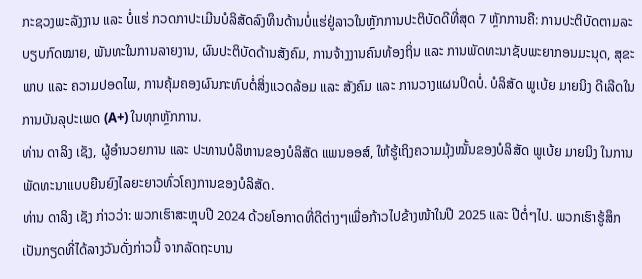ກະຊວງພະລັງງານ ແລະ ບໍ່ແຮ່ ກວດກາປະເມີນບໍລິສັດລົງທຶນດ້ານບໍ່ແຮ່ຢູ່ລາວໃນຫຼັກການປະຕິບັດດີທີ່ສຸດ 7 ຫຼັກການຄື: ການປະຕິບັດຕາມລະບຽບກົດໝາຍ, ພັນທະໃນການລາຍງານ, ຜົນປະຕິບັດດ້ານສັງຄົມ, ການຈ້າງງານຄົນທ້ອງຖິ່ນ ແລະ ການພັດທະນາຊັບພະຍາກອນມະນຸດ, ສຸຂະພາບ ແລະ ຄວາມປອດໄພ, ການຄຸ້ມຄອງຜົນກະທົບຕໍ່ສິ່ງແວດລ້ອມ ແລະ ສັງຄົມ ແລະ ການວາງແຜນປິດບໍ່. ບໍລິສັດ ພູເບ້ຍ ມາຍນິງ ດີເລີດໃນການບັນລຸປະເພດ (A+) ໃນທຸກຫຼັກການ.
ທ່ານ ດາລິງ ເຊັງ, ຜູ້ອໍານວຍການ ແລະ ປະທານບໍລິຫານຂອງບໍລິສັດ ແພນອອສ໌, ໃຫ້ຮູ້ເຖິງຄວາມມຸ້ງໝັ້ນຂອງບໍລິສັດ ພູເບ້ຍ ມາຍນິງ ໃນການພັດທະນາແບບຍືນຍົງໄລຍະຍາວທົ່ວໂຄງການຂອງບໍລິສັດ.
ທ່ານ ດາລິງ ເຊັງ ກ່າວວ່າ: ພວກເຮົາສະຫຼຸບປີ 2024 ດ້ວຍໂອກາດທີ່ດີຕ່າງໆເພື່ອກ້າວໄປຂ້າງໜ້າໃນປີ 2025 ແລະ ປີຕໍ່ໆໄປ. ພວກເຮົາຮູ້ສຶກເປັນກຽດທີ່ໄດ້ລາງວັນດັ່ງກ່າວນີ້ ຈາກລັດຖະບານ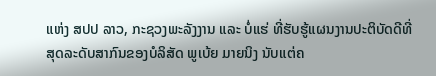ແຫ່ງ ສປປ ລາວ, ກະຊວງພະລັງງານ ແລະ ບໍ່ແຮ່ ທີ່ຮັບຮູ້ແຜນງານປະຕິບັດດີທີ່ສຸດລະດັບສາກົນຂອງບໍລິສັດ ພູເບ້ຍ ມາຍນິງ ນັບແຕ່ຄ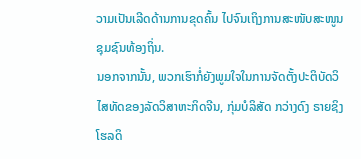ວາມເປັນເລີດດ້ານການຂຸດຄົ້ນ ໄປຈົນເຖິງການສະໜັບສະໜູນຊຸມຊົນທ້ອງຖິ່ນ.
ນອກຈາກນັ້ນ, ພວກເຮົາກໍ່ຍັງພູມໃຈໃນການຈັດຕັ້ງປະຕິບັດວິໄສທັດຂອງລັດວິສາຫະກິດຈີນ, ກຸ່ມບໍລິສັດ ກວ່າງດົງ ຣາຍຊິງ ໂຮລດິ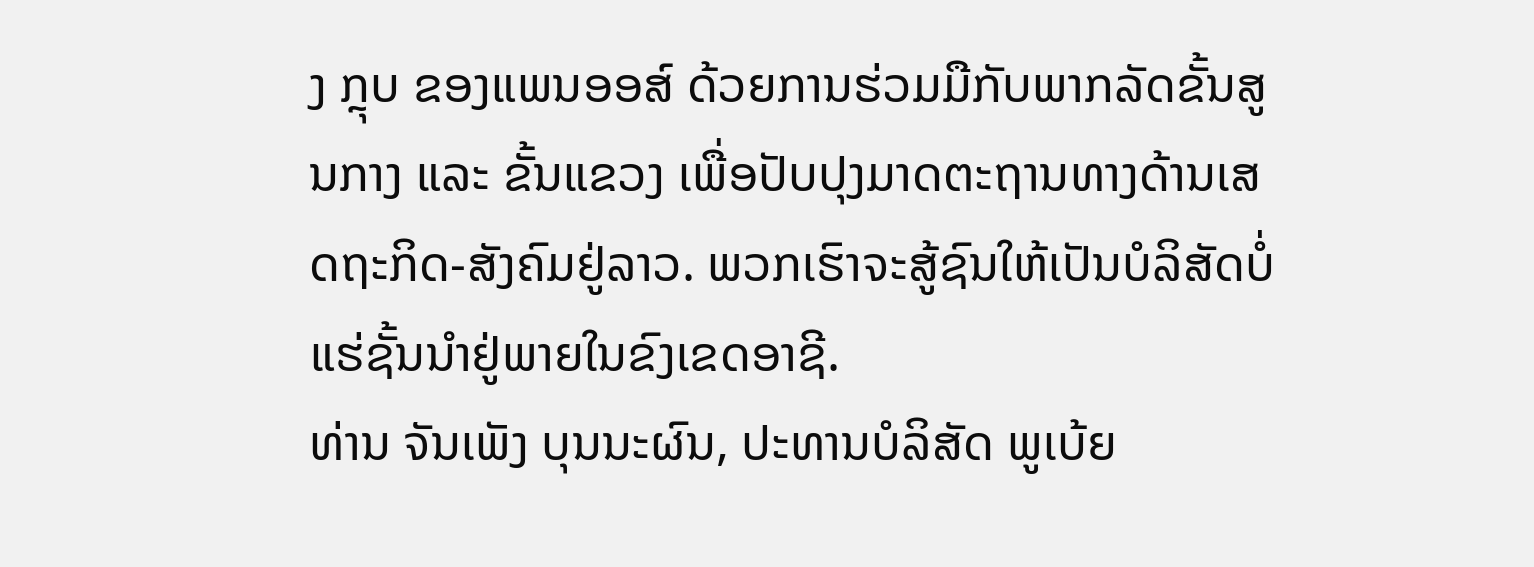ງ ກຼຸບ ຂອງແພນອອສ໌ ດ້ວຍການຮ່ວມມືກັບພາກລັດຂັ້ນສູນກາງ ແລະ ຂັ້ນແຂວງ ເພື່ອປັບປຸງມາດຕະຖານທາງດ້ານເສດຖະກິດ-ສັງຄົມຢູ່ລາວ. ພວກເຮົາຈະສູ້ຊົນໃຫ້ເປັນບໍລິສັດບໍ່ແຮ່ຊັ້ນນໍາຢູ່ພາຍໃນຂົງເຂດອາຊີ.
ທ່ານ ຈັນເພັງ ບຸນນະຜົນ, ປະທານບໍລິສັດ ພູເບ້ຍ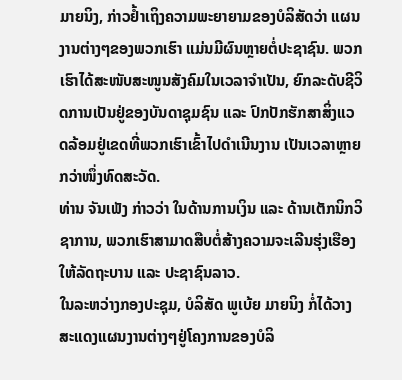ມາຍນິງ, ກ່າວຢໍ້າເຖິງຄວາມພະຍາຍາມຂອງບໍລິສັດວ່າ ແຜນງານຕ່າງໆຂອງພວກເຮົາ ແມ່ນມີຜົນຫຼາຍຕໍ່ປະຊາຊົນ. ພວກເຮົາໄດ້ສະໜັບສະໜູນສັງຄົມໃນເວລາຈໍາເປັນ, ຍົກລະດັບຊີວິດການເປັນຢູ່ຂອງບັນດາຊຸມຊົນ ແລະ ປົກປັກຮັກສາສິ່ງແວດລ້ອມຢູ່ເຂດທີ່ພວກເຮົາເຂົ້າໄປດໍາເນີນງານ ເປັນເວລາຫຼາຍກວ່າໜຶ່ງທົດສະວັດ.
ທ່ານ ຈັນເພັງ ກ່າວວ່າ ໃນດ້ານການເງິນ ແລະ ດ້ານເຕັກນິກວິຊາການ, ພວກເຮົາສາມາດສືບຕໍ່ສ້າງຄວາມຈະເລີນຮຸ່ງເຮືອງໃຫ້ລັດຖະບານ ແລະ ປະຊາຊົນລາວ.
ໃນລະຫວ່າງກອງປະຊຸມ, ບໍລິສັດ ພູເບ້ຍ ມາຍນິງ ກໍ່ໄດ້ວາງສະແດງແຜນງານຕ່າງໆຢູ່ໂຄງການຂອງບໍລິ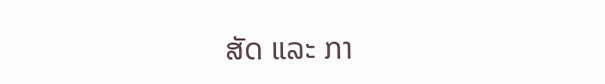ສັດ ແລະ ກາ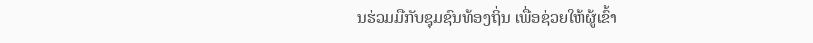ນຮ່ວມມືກັບຊຸມຊົນທ້ອງຖິ່ນ ເພື່ອຊ່ວຍໃຫ້ຜູ້ເຂົ້າ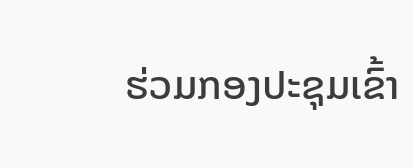ຮ່ວມກອງປະຊຸມເຂົ້າ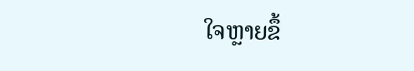ໃຈຫຼາຍຂຶ້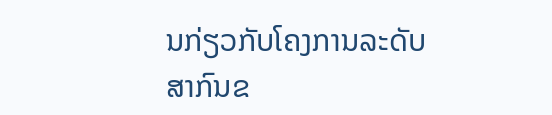ນກ່ຽວກັບໂຄງການລະດັບສາກົນຂ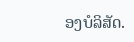ອງບໍລິສັດ.